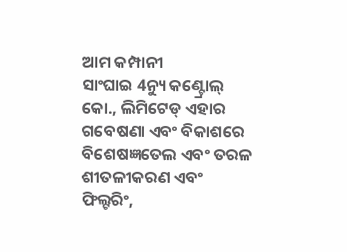ଆମ କମ୍ପାନୀ
ସାଂଘାଇ 4ନ୍ୟୁ କଣ୍ଟ୍ରୋଲ୍ କୋ., ଲିମିଟେଡ୍ ଏହାର ଗବେଷଣା ଏବଂ ବିକାଶରେ ବିଶେଷଜ୍ଞତେଲ ଏବଂ ତରଳ ଶୀତଳୀକରଣ ଏବଂ ଫିଲ୍ଟରିଂ,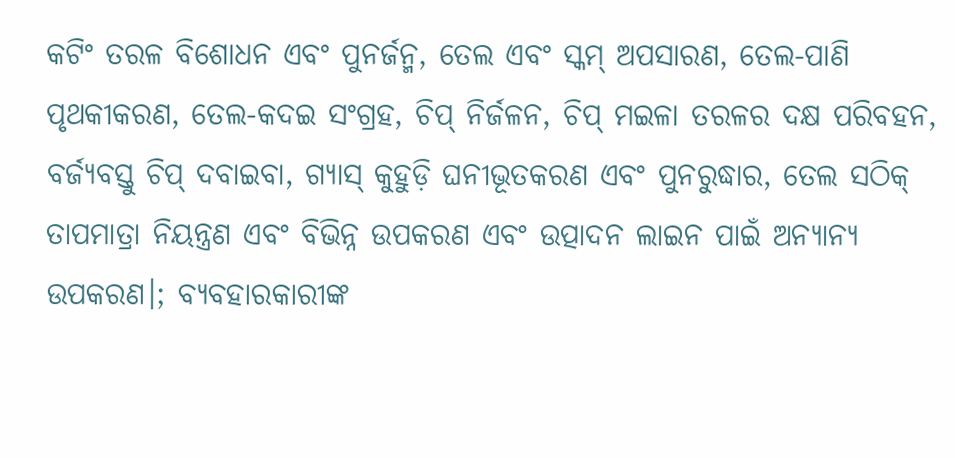କଟିଂ ତରଳ ବିଶୋଧନ ଏବଂ ପୁନର୍ଜନ୍ମ, ତେଲ ଏବଂ ସ୍କମ୍ ଅପସାରଣ, ତେଲ-ପାଣି ପୃଥକୀକରଣ, ତେଲ-କଦଇ ସଂଗ୍ରହ, ଚିପ୍ ନିର୍ଜଳନ, ଚିପ୍ ମଇଳା ତରଳର ଦକ୍ଷ ପରିବହନ, ବର୍ଜ୍ୟବସ୍ତୁ ଚିପ୍ ଦବାଇବା, ଗ୍ୟାସ୍ କୁହୁଡ଼ି ଘନୀଭୂତକରଣ ଏବଂ ପୁନରୁଦ୍ଧାର, ତେଲ ସଠିକ୍ ତାପମାତ୍ରା ନିୟନ୍ତ୍ରଣ ଏବଂ ବିଭିନ୍ନ ଉପକରଣ ଏବଂ ଉତ୍ପାଦନ ଲାଇନ ପାଇଁ ଅନ୍ୟାନ୍ୟ ଉପକରଣ।; ବ୍ୟବହାରକାରୀଙ୍କ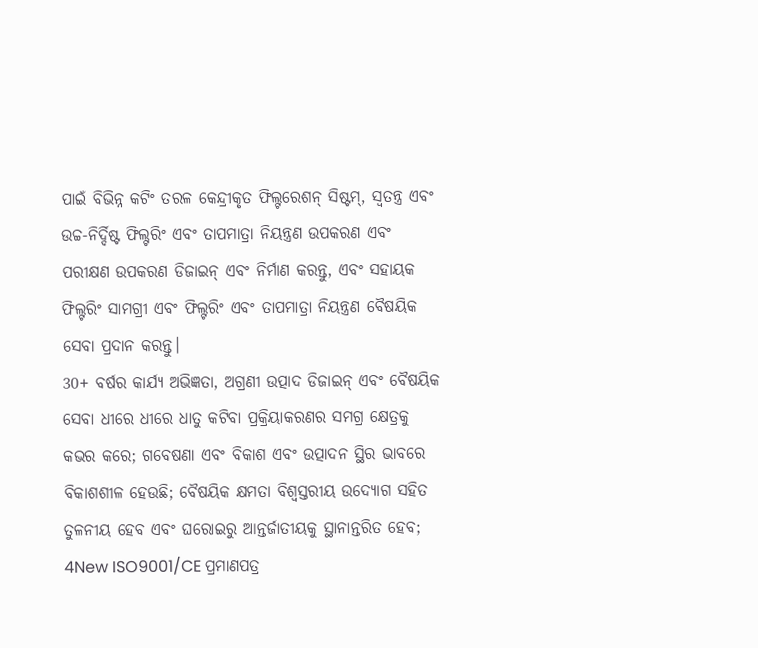ପାଇଁ ବିଭିନ୍ନ କଟିଂ ତରଳ କେନ୍ଦ୍ରୀକୃତ ଫିଲ୍ଟରେଶନ୍ ସିଷ୍ଟମ୍, ସ୍ୱତନ୍ତ୍ର ଏବଂ ଉଚ୍ଚ-ନିର୍ଦ୍ଦିଷ୍ଟ ଫିଲ୍ଟରିଂ ଏବଂ ତାପମାତ୍ରା ନିୟନ୍ତ୍ରଣ ଉପକରଣ ଏବଂ ପରୀକ୍ଷଣ ଉପକରଣ ଡିଜାଇନ୍ ଏବଂ ନିର୍ମାଣ କରନ୍ତୁ, ଏବଂ ସହାୟକ ଫିଲ୍ଟରିଂ ସାମଗ୍ରୀ ଏବଂ ଫିଲ୍ଟରିଂ ଏବଂ ତାପମାତ୍ରା ନିୟନ୍ତ୍ରଣ ବୈଷୟିକ ସେବା ପ୍ରଦାନ କରନ୍ତୁ।
30+ ବର୍ଷର କାର୍ଯ୍ୟ ଅଭିଜ୍ଞତା, ଅଗ୍ରଣୀ ଉତ୍ପାଦ ଡିଜାଇନ୍ ଏବଂ ବୈଷୟିକ ସେବା ଧୀରେ ଧୀରେ ଧାତୁ କଟିବା ପ୍ରକ୍ରିୟାକରଣର ସମଗ୍ର କ୍ଷେତ୍ରକୁ କଭର କରେ; ଗବେଷଣା ଏବଂ ବିକାଶ ଏବଂ ଉତ୍ପାଦନ ସ୍ଥିର ଭାବରେ ବିକାଶଶୀଳ ହେଉଛି; ବୈଷୟିକ କ୍ଷମତା ବିଶ୍ୱସ୍ତରୀୟ ଉଦ୍ୟୋଗ ସହିତ ତୁଳନୀୟ ହେବ ଏବଂ ଘରୋଇରୁ ଆନ୍ତର୍ଜାତୀୟକୁ ସ୍ଥାନାନ୍ତରିତ ହେବ; 4New ISO9001/CE ପ୍ରମାଣପତ୍ର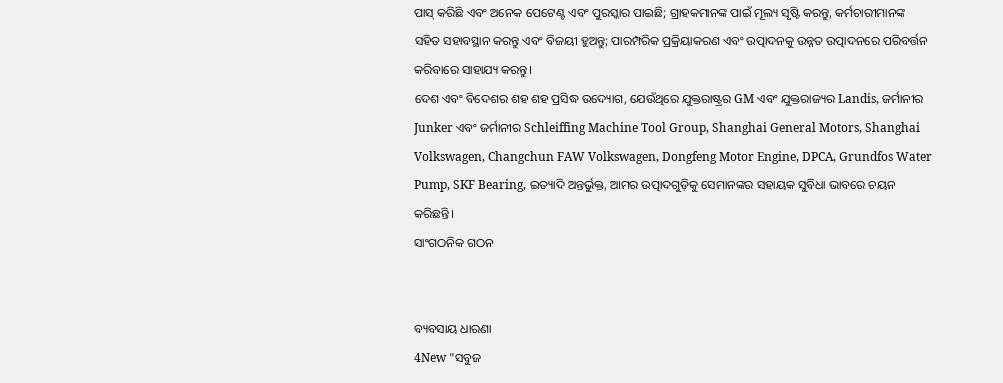ପାସ୍ କରିଛି ଏବଂ ଅନେକ ପେଟେଣ୍ଟ ଏବଂ ପୁରସ୍କାର ପାଇଛି; ଗ୍ରାହକମାନଙ୍କ ପାଇଁ ମୂଲ୍ୟ ସୃଷ୍ଟି କରନ୍ତୁ, କର୍ମଚାରୀମାନଙ୍କ ସହିତ ସହାବସ୍ଥାନ କରନ୍ତୁ ଏବଂ ବିଜୟୀ ହୁଅନ୍ତୁ; ପାରମ୍ପରିକ ପ୍ରକ୍ରିୟାକରଣ ଏବଂ ଉତ୍ପାଦନକୁ ଉନ୍ନତ ଉତ୍ପାଦନରେ ପରିବର୍ତ୍ତନ କରିବାରେ ସାହାଯ୍ୟ କରନ୍ତୁ।
ଦେଶ ଏବଂ ବିଦେଶର ଶହ ଶହ ପ୍ରସିଦ୍ଧ ଉଦ୍ୟୋଗ, ଯେଉଁଥିରେ ଯୁକ୍ତରାଷ୍ଟ୍ରର GM ଏବଂ ଯୁକ୍ତରାଜ୍ୟର Landis, ଜର୍ମାନୀର Junker ଏବଂ ଜର୍ମାନୀର Schleiffing Machine Tool Group, Shanghai General Motors, Shanghai Volkswagen, Changchun FAW Volkswagen, Dongfeng Motor Engine, DPCA, Grundfos Water Pump, SKF Bearing, ଇତ୍ୟାଦି ଅନ୍ତର୍ଭୁକ୍ତ, ଆମର ଉତ୍ପାଦଗୁଡ଼ିକୁ ସେମାନଙ୍କର ସହାୟକ ସୁବିଧା ଭାବରେ ଚୟନ କରିଛନ୍ତି।
ସାଂଗଠନିକ ଗଠନ


ବ୍ୟବସାୟ ଧାରଣା
4New "ସବୁଜ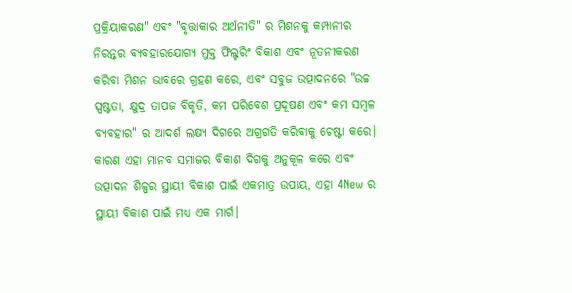ପ୍ରକ୍ରିୟାକରଣ" ଏବଂ "ବୃତ୍ତାକାର ଅର୍ଥନୀତି" ର ମିଶନକୁ କମ୍ପାନୀର ନିରନ୍ତର ବ୍ୟବହାରଯୋଗ୍ୟ ମୁକ୍ତ ଫିଲ୍ଟରିଂ ବିକାଶ ଏବଂ ନୂତନୀକରଣ କରିବା ମିଶନ ଭାବରେ ଗ୍ରହଣ କରେ, ଏବଂ ସବୁଜ ଉତ୍ପାଦନରେ "ଉଚ୍ଚ ସ୍ପଷ୍ଟତା, କ୍ଷୁଦ୍ର ତାପଜ ବିକୃତି, କମ ପରିବେଶ ପ୍ରଦୂଷଣ ଏବଂ କମ ସମ୍ବଳ ବ୍ୟବହାର" ର ଆଦର୍ଶ ଲକ୍ଷ୍ୟ ଦିଗରେ ଅଗ୍ରଗତି କରିବାକୁ ଚେଷ୍ଟା କରେ। କାରଣ ଏହା ମାନବ ସମାଜର ବିକାଶ ଦିଗକୁ ଅନୁକୂଳ କରେ ଏବଂ ଉତ୍ପାଦନ ଶିଳ୍ପର ସ୍ଥାୟୀ ବିକାଶ ପାଇଁ ଏକମାତ୍ର ଉପାୟ, ଏହା 4New ର ସ୍ଥାୟୀ ବିକାଶ ପାଇଁ ମଧ୍ୟ ଏକ ମାର୍ଗ।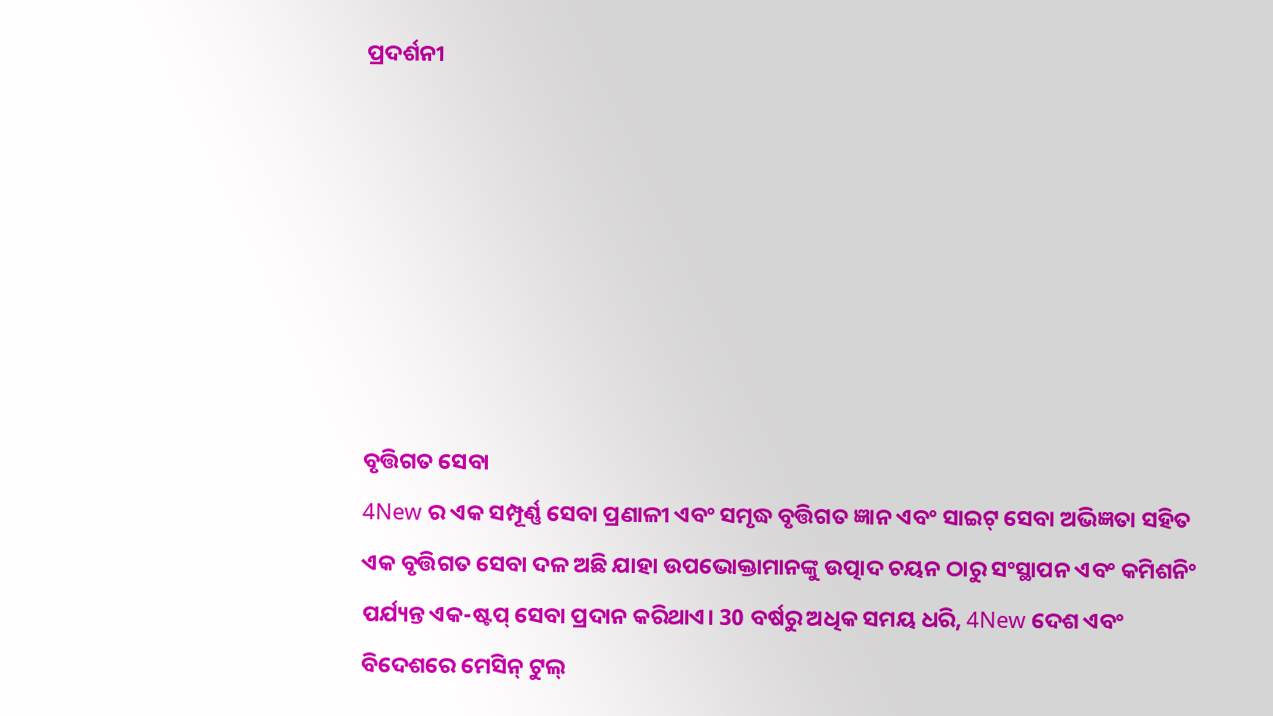ପ୍ରଦର୍ଶନୀ







ବୃତ୍ତିଗତ ସେବା
4New ର ଏକ ସମ୍ପୂର୍ଣ୍ଣ ସେବା ପ୍ରଣାଳୀ ଏବଂ ସମୃଦ୍ଧ ବୃତ୍ତିଗତ ଜ୍ଞାନ ଏବଂ ସାଇଟ୍ ସେବା ଅଭିଜ୍ଞତା ସହିତ ଏକ ବୃତ୍ତିଗତ ସେବା ଦଳ ଅଛି ଯାହା ଉପଭୋକ୍ତାମାନଙ୍କୁ ଉତ୍ପାଦ ଚୟନ ଠାରୁ ସଂସ୍ଥାପନ ଏବଂ କମିଶନିଂ ପର୍ଯ୍ୟନ୍ତ ଏକ-ଷ୍ଟପ୍ ସେବା ପ୍ରଦାନ କରିଥାଏ। 30 ବର୍ଷରୁ ଅଧିକ ସମୟ ଧରି, 4New ଦେଶ ଏବଂ ବିଦେଶରେ ମେସିନ୍ ଟୁଲ୍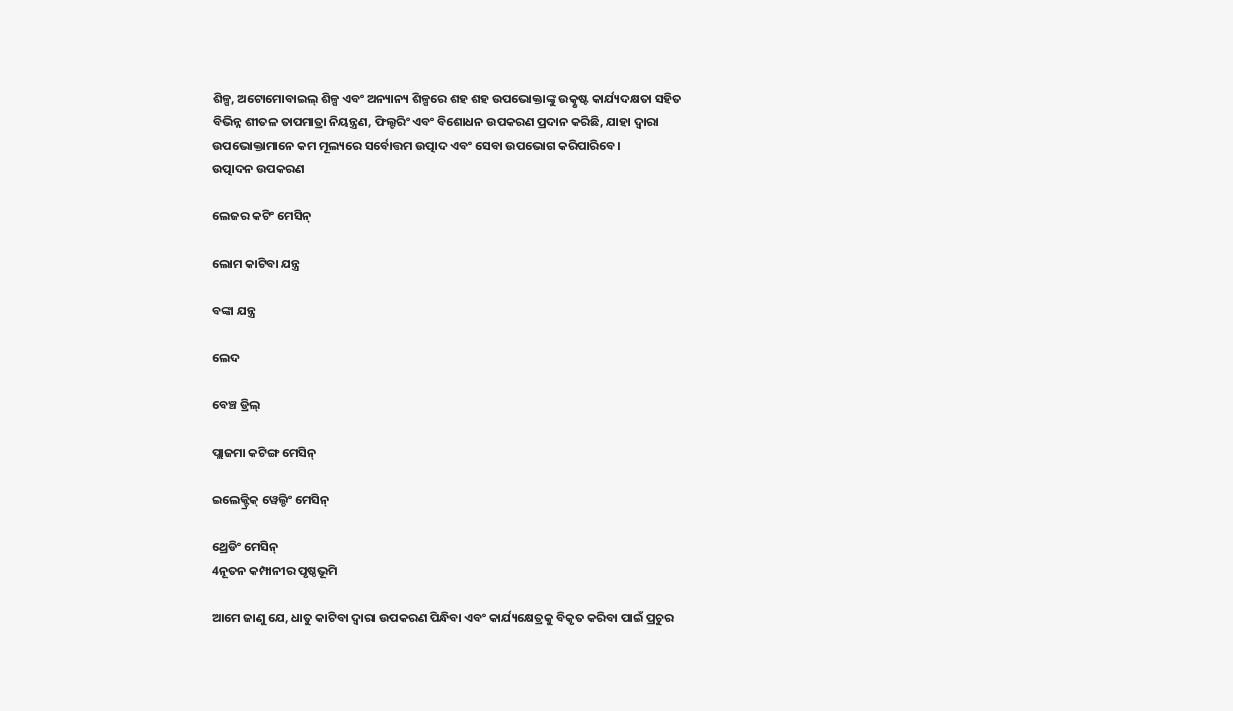ଶିଳ୍ପ, ଅଟୋମୋବାଇଲ୍ ଶିଳ୍ପ ଏବଂ ଅନ୍ୟାନ୍ୟ ଶିଳ୍ପରେ ଶହ ଶହ ଉପଭୋକ୍ତାଙ୍କୁ ଉତ୍କୃଷ୍ଟ କାର୍ଯ୍ୟଦକ୍ଷତା ସହିତ ବିଭିନ୍ନ ଶୀତଳ ତାପମାତ୍ରା ନିୟନ୍ତ୍ରଣ, ଫିଲ୍ଟରିଂ ଏବଂ ବିଶୋଧନ ଉପକରଣ ପ୍ରଦାନ କରିଛି, ଯାହା ଦ୍ଵାରା ଉପଭୋକ୍ତାମାନେ କମ ମୂଲ୍ୟରେ ସର୍ବୋତ୍ତମ ଉତ୍ପାଦ ଏବଂ ସେବା ଉପଭୋଗ କରିପାରିବେ।
ଉତ୍ପାଦନ ଉପକରଣ

ଲେଜର କଟିଂ ମେସିନ୍

ଲୋମ କାଟିବା ଯନ୍ତ୍ର

ବଙ୍କା ଯନ୍ତ୍ର

ଲେଦ

ବେଞ୍ଚ ଡ୍ରିଲ୍

ପ୍ଲାଜମା କଟିଙ୍ଗ ମେସିନ୍

ଇଲେକ୍ଟ୍ରିକ୍ ୱେଲ୍ଡିଂ ମେସିନ୍

ଥ୍ରେଡିଂ ମେସିନ୍
4ନୂତନ କମ୍ପାନୀର ପୃଷ୍ଠଭୂମି

ଆମେ ଜାଣୁ ଯେ, ଧାତୁ କାଟିବା ଦ୍ୱାରା ଉପକରଣ ପିନ୍ଧିବା ଏବଂ କାର୍ଯ୍ୟକ୍ଷେତ୍ରକୁ ବିକୃତ କରିବା ପାଇଁ ପ୍ରଚୁର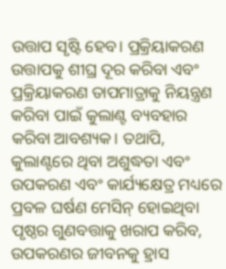ଉତ୍ତାପ ସୃଷ୍ଟି ହେବ। ପ୍ରକ୍ରିୟାକରଣ ଉତ୍ତାପକୁ ଶୀଘ୍ର ଦୂର କରିବା ଏବଂ ପ୍ରକ୍ରିୟାକରଣ ତାପମାତ୍ରାକୁ ନିୟନ୍ତ୍ରଣ କରିବା ପାଇଁ କୁଲାଣ୍ଟ ବ୍ୟବହାର କରିବା ଆବଶ୍ୟକ। ତଥାପି, କୁଲାଣ୍ଟରେ ଥିବା ଅଶୁଦ୍ଧତା ଏବଂ ଉପକରଣ ଏବଂ କାର୍ଯ୍ୟକ୍ଷେତ୍ର ମଧ୍ୟରେ ପ୍ରବଳ ଘର୍ଷଣ ମେସିନ୍ ହୋଇଥିବା ପୃଷ୍ଠର ଗୁଣବତ୍ତାକୁ ଖରାପ କରିବ, ଉପକରଣର ଜୀବନକୁ ହ୍ରାସ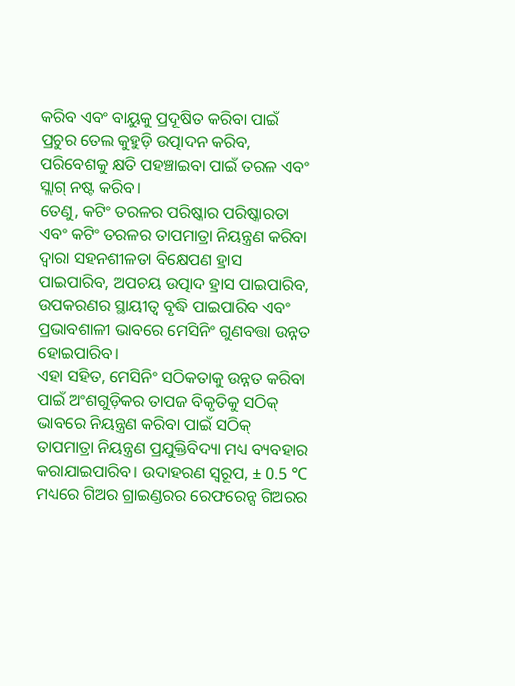କରିବ ଏବଂ ବାୟୁକୁ ପ୍ରଦୂଷିତ କରିବା ପାଇଁ ପ୍ରଚୁର ତେଲ କୁହୁଡ଼ି ଉତ୍ପାଦନ କରିବ, ପରିବେଶକୁ କ୍ଷତି ପହଞ୍ଚାଇବା ପାଇଁ ତରଳ ଏବଂ ସ୍ଲାଗ୍ ନଷ୍ଟ କରିବ।
ତେଣୁ, କଟିଂ ତରଳର ପରିଷ୍କାର ପରିଷ୍କାରତା ଏବଂ କଟିଂ ତରଳର ତାପମାତ୍ରା ନିୟନ୍ତ୍ରଣ କରିବା ଦ୍ଵାରା ସହନଶୀଳତା ବିକ୍ଷେପଣ ହ୍ରାସ ପାଇପାରିବ, ଅପଚୟ ଉତ୍ପାଦ ହ୍ରାସ ପାଇପାରିବ, ଉପକରଣର ସ୍ଥାୟୀତ୍ୱ ବୃଦ୍ଧି ପାଇପାରିବ ଏବଂ ପ୍ରଭାବଶାଳୀ ଭାବରେ ମେସିନିଂ ଗୁଣବତ୍ତା ଉନ୍ନତ ହୋଇପାରିବ।
ଏହା ସହିତ, ମେସିନିଂ ସଠିକତାକୁ ଉନ୍ନତ କରିବା ପାଇଁ ଅଂଶଗୁଡ଼ିକର ତାପଜ ବିକୃତିକୁ ସଠିକ୍ ଭାବରେ ନିୟନ୍ତ୍ରଣ କରିବା ପାଇଁ ସଠିକ୍ ତାପମାତ୍ରା ନିୟନ୍ତ୍ରଣ ପ୍ରଯୁକ୍ତିବିଦ୍ୟା ମଧ୍ୟ ବ୍ୟବହାର କରାଯାଇପାରିବ। ଉଦାହରଣ ସ୍ୱରୂପ, ± 0.5 ℃ ମଧ୍ୟରେ ଗିଅର ଗ୍ରାଇଣ୍ଡରର ରେଫରେନ୍ସ ଗିଅରର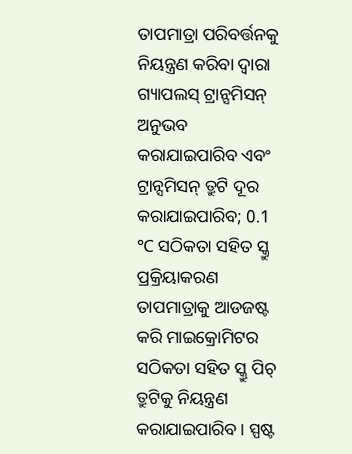ତାପମାତ୍ରା ପରିବର୍ତ୍ତନକୁ ନିୟନ୍ତ୍ରଣ କରିବା ଦ୍ୱାରା ଗ୍ୟାପଲସ୍ ଟ୍ରାନ୍ସମିସନ୍ ଅନୁଭବ କରାଯାଇପାରିବ ଏବଂ ଟ୍ରାନ୍ସମିସନ୍ ତ୍ରୁଟି ଦୂର କରାଯାଇପାରିବ; 0.1 ℃ ସଠିକତା ସହିତ ସ୍କ୍ରୁ ପ୍ରକ୍ରିୟାକରଣ ତାପମାତ୍ରାକୁ ଆଡଜଷ୍ଟ କରି ମାଇକ୍ରୋମିଟର ସଠିକତା ସହିତ ସ୍କ୍ରୁ ପିଚ୍ ତ୍ରୁଟିକୁ ନିୟନ୍ତ୍ରଣ କରାଯାଇପାରିବ। ସ୍ପଷ୍ଟ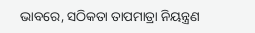ଭାବରେ, ସଠିକତା ତାପମାତ୍ରା ନିୟନ୍ତ୍ରଣ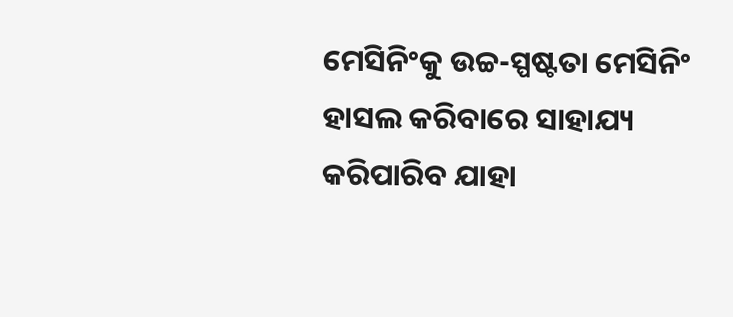ମେସିନିଂକୁ ଉଚ୍ଚ-ସ୍ପଷ୍ଟତା ମେସିନିଂ ହାସଲ କରିବାରେ ସାହାଯ୍ୟ କରିପାରିବ ଯାହା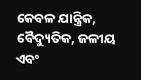କେବଳ ଯାନ୍ତ୍ରିକ, ବୈଦ୍ୟୁତିକ, ଜଳୀୟ ଏବଂ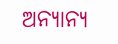ଅନ୍ୟାନ୍ୟ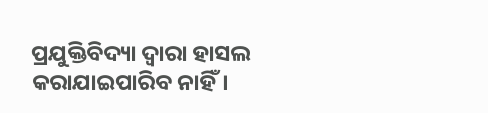ପ୍ରଯୁକ୍ତିବିଦ୍ୟା ଦ୍ୱାରା ହାସଲ କରାଯାଇପାରିବ ନାହିଁ।